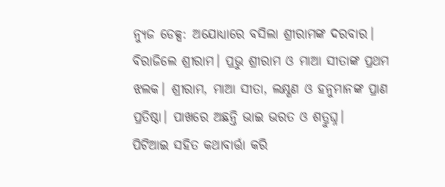ନ୍ୟୁଜ ଡେକ୍ସ: ଅଯୋଧ୍ୟାରେ ବସିଲା ଶ୍ରୀରାମଙ୍କ ଦରବାର। ବିରାଜିଲେ ଶ୍ରୀରାମ। ପ୍ରଭୁ ଶ୍ରୀରାମ ଓ ମାଆ ସୀତାଙ୍କ ପ୍ରଥମ ଝଲକ। ଶ୍ରୀରାମ, ମାଆ ସୀତା, ଲକ୍ଷ୍ଣଣ ଓ ହନୁମାନଙ୍କ ପ୍ରାଣ ପ୍ରତିଷ୍ଠା। ପାଖରେ ଅଛନ୍ତି ଭାଇ ଭରତ ଓ ଶତ୍ରୁଘ୍ନ।
ପିଟିଆଇ ସହିତ କଥାବାର୍ତ୍ତା କରି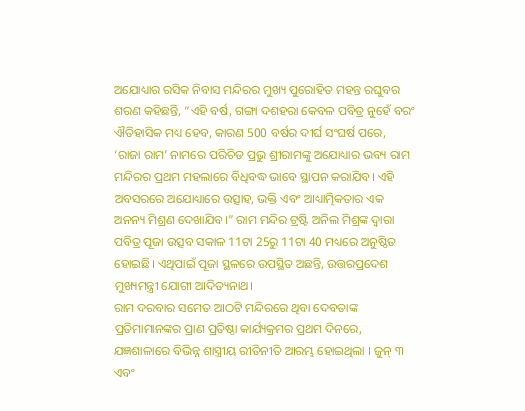ଅଯୋଧ୍ୟାର ରସିକ ନିବାସ ମନ୍ଦିରର ମୁଖ୍ୟ ପୁରୋହିତ ମହନ୍ତ ରଘୁବର ଶରଣ କହିଛନ୍ତି, “ଏହି ବର୍ଷ, ଗଙ୍ଗା ଦଶହରା କେବଳ ପବିତ୍ର ନୁହେଁ ବରଂ ଐତିହାସିକ ମଧ୍ୟ ହେବ, କାରଣ 500 ବର୍ଷର ଦୀର୍ଘ ସଂଘର୍ଷ ପରେ, ‘ରାଜା ରାମ’ ନାମରେ ପରିଚିତ ପ୍ରଭୁ ଶ୍ରୀରାମଙ୍କୁ ଅଯୋଧ୍ୟାର ଭବ୍ୟ ରାମ ମନ୍ଦିରର ପ୍ରଥମ ମହଲାରେ ବିଧିବଦ୍ଧ ଭାବେ ସ୍ଥାପନ କରାଯିବ। ଏହି ଅବସରରେ ଅଯୋଧ୍ୟାରେ ଉତ୍ସାହ, ଭକ୍ତି ଏବଂ ଆଧ୍ୟାତ୍ମିକତାର ଏକ ଅନନ୍ୟ ମିଶ୍ରଣ ଦେଖାଯିବ।” ରାମ ମନ୍ଦିର ଟ୍ରଷ୍ଟି ଅନିଲ ମିଶ୍ରଙ୍କ ଦ୍ୱାରା ପବିତ୍ର ପୂଜା ଉତ୍ସବ ସକାଳ 11ଟା 25ରୁ 11ଟା 40 ମଧ୍ୟରେ ଅନୁଷ୍ଠିତ ହୋଇଛି। ଏଥିପାଇଁ ପୂଜା ସ୍ଥଳରେ ଉପସ୍ଥିତ ଅଛନ୍ତି, ଉତ୍ତରପ୍ରଦେଶ ମୁଖ୍ୟମନ୍ତ୍ରୀ ଯୋଗୀ ଆଦିତ୍ୟନାଥ।
ରାମ ଦରବାର ସମେତ ଆଠଟି ମନ୍ଦିରରେ ଥିବା ଦେବତାଙ୍କ ପ୍ରତିମାମାନଙ୍କର ପ୍ରାଣ ପ୍ରତିଷ୍ଠା କାର୍ଯ୍ୟକ୍ରମର ପ୍ରଥମ ଦିନରେ, ଯଜ୍ଞଶାଳାରେ ବିଭିନ୍ନ ଶାସ୍ତ୍ରୀୟ ରୀତିନୀତି ଆରମ୍ଭ ହୋଇଥିଲା । ଜୁନ୍ ୩ ଏବଂ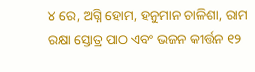୪ ରେ, ଅଗ୍ନି ହୋମ, ହନୁମାନ ଚାଳିଶା, ରାମ ରକ୍ଷା ସ୍ତୋତ୍ର ପାଠ ଏବଂ ଭଜନ କୀର୍ତ୍ତନ ୧୨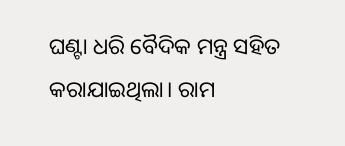ଘଣ୍ଟା ଧରି ବୈଦିକ ମନ୍ତ୍ର ସହିତ କରାଯାଇଥିଲା। ରାମ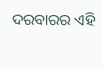ଦରବାରର ଏହି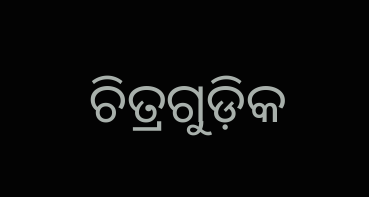ଚିତ୍ରଗୁଡ଼ିକ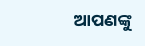ଆପଣଙ୍କୁ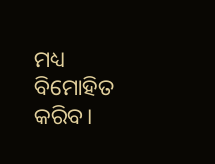ମଧ୍ୟ ବିମୋହିତ କରିବ।